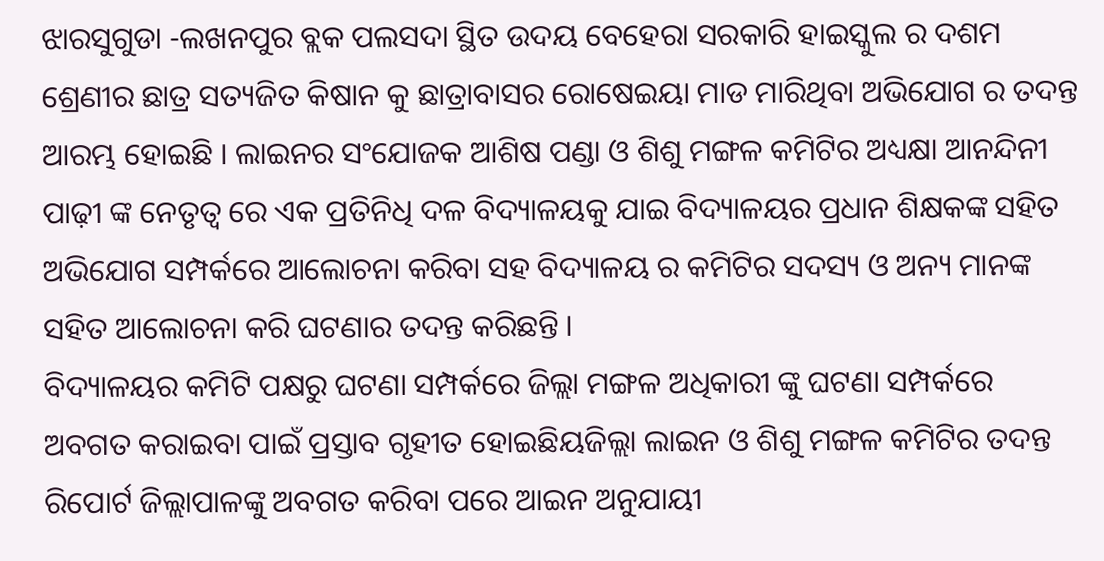ଝାରସୁଗୁଡା -ଲଖନପୁର ବ୍ଲକ ପଲସଦା ସ୍ଥିତ ଉଦୟ ବେହେରା ସରକାରି ହାଇସ୍କୁଲ ର ଦଶମ ଶ୍ରେଣୀର ଛାତ୍ର ସତ୍ୟଜିତ କିଷାନ କୁ ଛାତ୍ରାବାସର ରୋଷେଇୟା ମାଡ ମାରିଥିବା ଅଭିଯୋଗ ର ତଦନ୍ତ ଆରମ୍ଭ ହୋଇଛି । ଲାଇନର ସଂଯୋଜକ ଆଶିଷ ପଣ୍ଡା ଓ ଶିଶୁ ମଙ୍ଗଳ କମିଟିର ଅଧ୍ୟକ୍ଷା ଆନନ୍ଦିନୀ ପାଢ଼ୀ ଙ୍କ ନେତୃତ୍ୱ ରେ ଏକ ପ୍ରତିନିଧି ଦଳ ବିଦ୍ୟାଳୟକୁ ଯାଇ ବିଦ୍ୟାଳୟର ପ୍ରଧାନ ଶିକ୍ଷକଙ୍କ ସହିତ ଅଭିଯୋଗ ସମ୍ପର୍କରେ ଆଲୋଚନା କରିବା ସହ ବିଦ୍ୟାଳୟ ର କମିଟିର ସଦସ୍ୟ ଓ ଅନ୍ୟ ମାନଙ୍କ ସହିତ ଆଲୋଚନା କରି ଘଟଣାର ତଦନ୍ତ କରିଛନ୍ତି ।
ବିଦ୍ୟାଳୟର କମିଟି ପକ୍ଷରୁ ଘଟଣା ସମ୍ପର୍କରେ ଜିଲ୍ଲା ମଙ୍ଗଳ ଅଧିକାରୀ ଙ୍କୁ ଘଟଣା ସମ୍ପର୍କରେ ଅବଗତ କରାଇବା ପାଇଁ ପ୍ରସ୍ତାବ ଗୃହୀତ ହୋଇଛିୟଜିଲ୍ଲା ଲାଇନ ଓ ଶିଶୁ ମଙ୍ଗଳ କମିଟିର ତଦନ୍ତ ରିପୋର୍ଟ ଜିଲ୍ଲାପାଳଙ୍କୁ ଅବଗତ କରିବା ପରେ ଆଇନ ଅନୁଯାୟୀ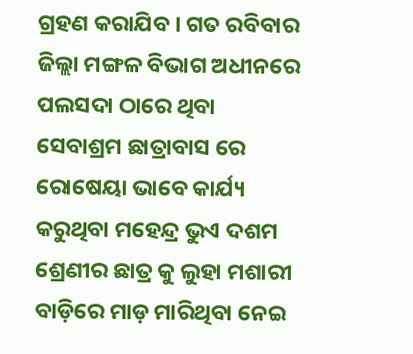ଗ୍ରହଣ କରାଯିବ । ଗତ ରବିବାର ଜିଲ୍ଲା ମଙ୍ଗଳ ବିଭାଗ ଅଧୀନରେ ପଲସଦା ଠାରେ ଥିବା ସେବାଶ୍ରମ ଛାତ୍ରାବାସ ରେ ରୋଷେୟା ଭାବେ କାର୍ଯ୍ୟ କରୁଥିବା ମହେନ୍ଦ୍ର ଭୁଏ ଦଶମ ଶ୍ରେଣୀର ଛାତ୍ର କୁ ଲୁହା ମଶାରୀ ବାଡ଼ିରେ ମାଡ଼ ମାରିଥିବା ନେଇ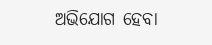ଅଭିଯୋଗ ହେବା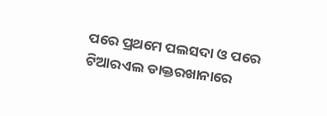ପରେ ପ୍ରଥମେ ପଲସଦା ଓ ପରେ ଟିଆରଏଲ ଡାକ୍ତରଖାନାରେ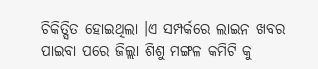ଚିକିତ୍ସିତ ହୋଇଥିଲା ।ଏ ସମ୍ପର୍କରେ ଲାଇନ ଖବର ପାଇବା ପରେ ଜିଲ୍ଲା ଶିଶୁ ମଙ୍ଗଳ କମିଟି କୁ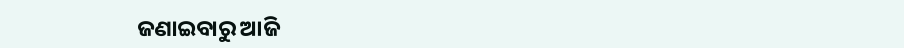ଜଣାଇବାରୁ ଆଜି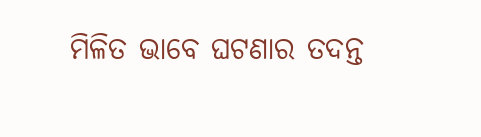ମିଳିତ ଭାବେ ଘଟଣାର ତଦନ୍ତ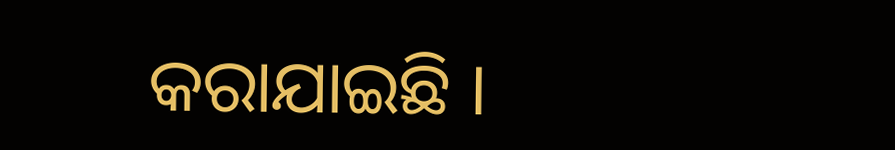କରାଯାଇଛି ।